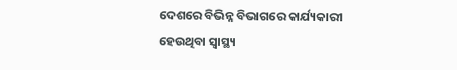ଦେଶରେ ବିଭିନ୍ନ ବିଭାଗରେ କାର୍ଯ୍ୟକାରୀ ହେଉଥିବା ସ୍ୱାସ୍ଥ୍ୟ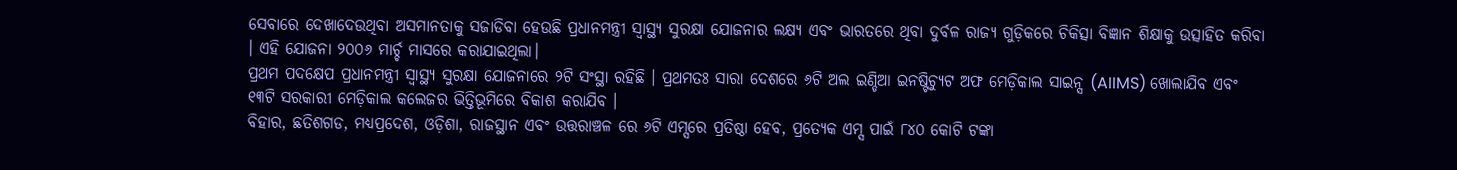ସେବାରେ ଦେଖାଦେଉଥିବା ଅସମାନତାକୁ ସଜାଡିବା ହେଉଛି ପ୍ରଧାନମନ୍ତ୍ରୀ ସ୍ୱାସ୍ଥ୍ୟ ସୁରକ୍ଷା ଯୋଜନାର ଲକ୍ଷ୍ୟ ଏବଂ ଭାରତରେ ଥିବା ଦୁର୍ବଳ ରାଜ୍ୟ ଗୁଡ଼ିକରେ ଚିକିତ୍ସା ବିଜ୍ଞାନ ଶିକ୍ଷାକୁ ଉତ୍ସାହିତ କରିବା । ଏହି ଯୋଜନା ୨୦୦୬ ମାର୍ଚ୍ଚ ମାସରେ କରାଯାଇଥିଲା।
ପ୍ରଥମ ପଦକ୍ଷେପ ପ୍ରଧାନମନ୍ତ୍ରୀ ସ୍ୱାସ୍ଥ୍ୟ ସୁରକ୍ଷା ଯୋଜନାରେ ୨ଟି ସଂସ୍ଥା ରହିଛି । ପ୍ରଥମତଃ ସାରା ଦେଶରେ ୬ଟି ଅଲ ଇଣ୍ଡିଆ ଇନଷ୍ଟିଚ୍ୟୁଟ ଅଫ ମେଡ଼ିକାଲ ସାଇନ୍ସ (AIIMS) ଖୋଲାଯିବ ଏବଂ ୧୩ଟି ସରକାରୀ ମେଡ଼ିକାଲ କଲେଜର ଭିତ୍ତିଭୂମିରେ ବିକାଶ କରାଯିବ ।
ବିହାର, ଛତିଶଗଡ, ମଧ୍ୟପ୍ରଦେଶ, ଓଡ଼ିଶା, ରାଜସ୍ଥାନ ଏବଂ ଉତ୍ତରାଞ୍ଚଳ ରେ ୬ଟି ଏମ୍ସରେ ପ୍ରତିଷ୍ଠା ହେବ, ପ୍ରତ୍ୟେକ ଏମ୍ସ ପାଇଁ ୮୪୦ କୋଟି ଟଙ୍କା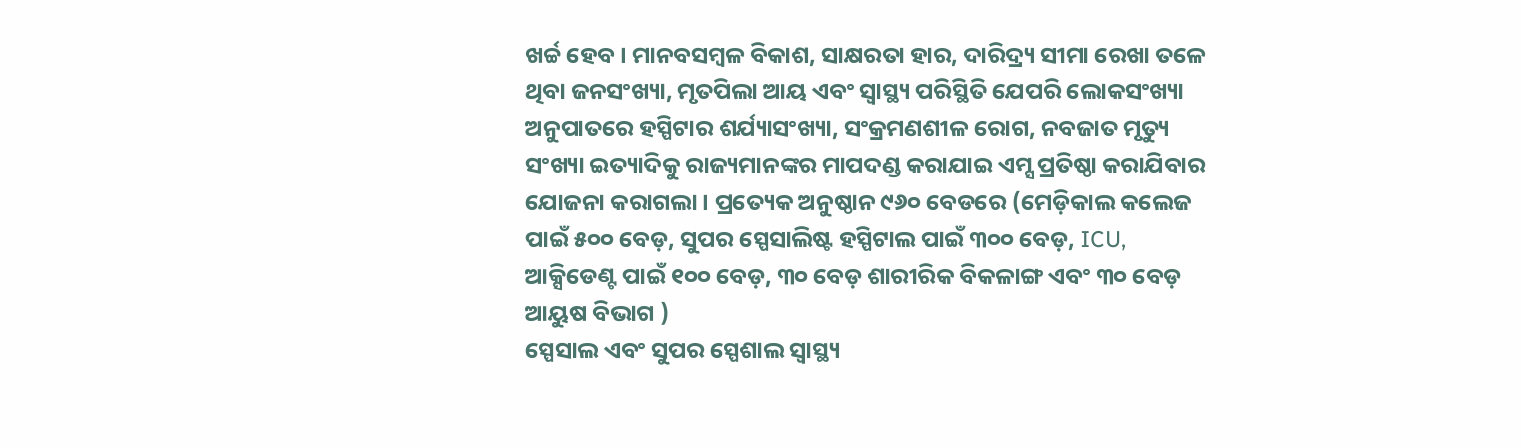ଖର୍ଚ୍ଚ ହେବ । ମାନବସମ୍ବଳ ବିକାଶ, ସାକ୍ଷରତା ହାର, ଦାରିଦ୍ର୍ୟ ସୀମା ରେଖା ତଳେ ଥିବା ଜନସଂଖ୍ୟା, ମୃତପିଲା ଆୟ ଏବଂ ସ୍ୱାସ୍ଥ୍ୟ ପରିସ୍ଥିତି ଯେପରି ଲୋକସଂଖ୍ୟା ଅନୁପାତରେ ହସ୍ପିଟାର ଶର୍ଯ୍ୟାସଂଖ୍ୟା, ସଂକ୍ରମଣଶୀଳ ରୋଗ, ନବଜାତ ମୃତ୍ୟୁ ସଂଖ୍ୟା ଇତ୍ୟାଦିକୁ ରାଜ୍ୟମାନଙ୍କର ମାପଦଣ୍ଡ କରାଯାଇ ଏମ୍ସ ପ୍ରତିଷ୍ଠା କରାଯିବାର ଯୋଜନା କରାଗଲା । ପ୍ରତ୍ୟେକ ଅନୁଷ୍ଠାନ ୯୬୦ ବେଡରେ (ମେଡ଼ିକାଲ କଲେଜ ପାଇଁ ୫୦୦ ବେଡ଼, ସୁପର ସ୍ପେସାଲିଷ୍ଟ ହସ୍ପିଟାଲ ପାଇଁ ୩୦୦ ବେଡ଼, ICU, ଆକ୍ସିଡେଣ୍ଟ ପାଇଁ ୧୦୦ ବେଡ଼, ୩୦ ବେଡ଼ ଶାରୀରିକ ବିକଳାଙ୍ଗ ଏବଂ ୩୦ ବେଡ଼ ଆୟୁଷ ବିଭାଗ )
ସ୍ପେସାଲ ଏବଂ ସୁପର ସ୍ପେଶାଲ ସ୍ୱାସ୍ଥ୍ୟ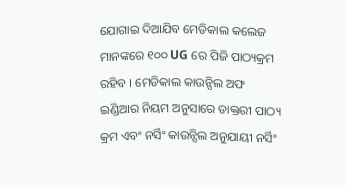ଯୋଗାଇ ଦିଆଯିବ ମେଡିକାଲ କଲେଜ ମାନଙ୍କରେ ୧୦୦ UG ରେ ପିଜି ପାଠ୍ୟକ୍ରମ ରହିବ । ମେଡିକାଲ କାଉନ୍ସିଲ ଅଫ ଇଣ୍ଡିଆର ନିୟମ ଅନୁସାରେ ଡାକ୍ତରୀ ପାଠ୍ୟ କ୍ରମ ଏବଂ ନର୍ସିଂ କାଉନ୍ସିଲ ଅନୁଯାୟୀ ନର୍ସିଂ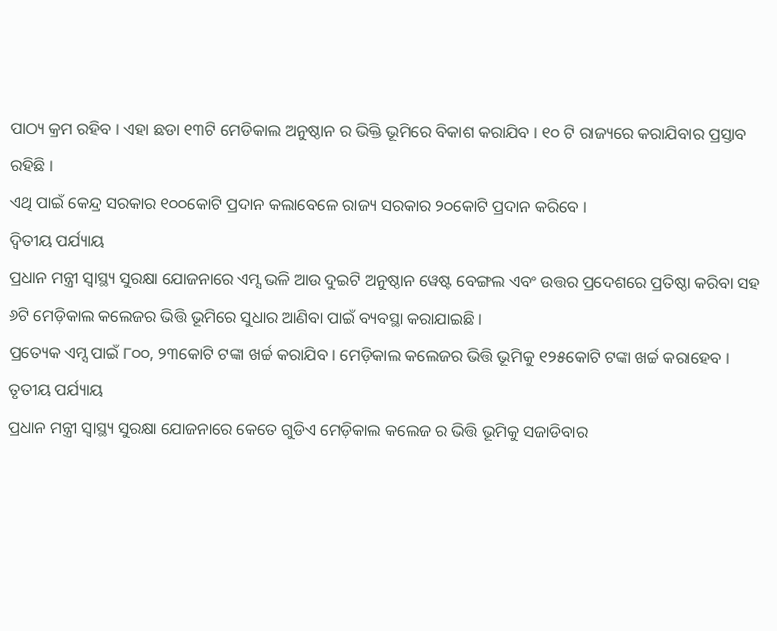ପାଠ୍ୟ କ୍ରମ ରହିବ । ଏହା ଛଡା ୧୩ଟି ମେଡିକାଲ ଅନୁଷ୍ଠାନ ର ଭିକ୍ତି ଭୂମିରେ ବିକାଶ କରାଯିବ । ୧୦ ଟି ରାଜ୍ୟରେ କରାଯିବାର ପ୍ରସ୍ତାବ ରହିଛି ।
ଏଥି ପାଇଁ କେନ୍ଦ୍ର ସରକାର ୧୦୦କୋଟି ପ୍ରଦାନ କଲାବେଳେ ରାଜ୍ୟ ସରକାର ୨୦କୋଟି ପ୍ରଦାନ କରିବେ ।
ଦ୍ଵିତୀୟ ପର୍ଯ୍ୟାୟ
ପ୍ରଧାନ ମନ୍ତ୍ରୀ ସ୍ୱାସ୍ଥ୍ୟ ସୁରକ୍ଷା ଯୋଜନାରେ ଏମ୍ସ ଭଳି ଆଉ ଦୁଇଟି ଅନୁଷ୍ଠାନ ୱେଷ୍ଟ ବେଙ୍ଗଲ ଏବଂ ଉତ୍ତର ପ୍ରଦେଶରେ ପ୍ରତିଷ୍ଠା କରିବା ସହ ୬ଟି ମେଡ଼ିକାଲ କଲେଜର ଭିତ୍ତି ଭୂମିରେ ସୁଧାର ଆଣିବା ପାଇଁ ବ୍ୟବସ୍ଥା କରାଯାଇଛି ।
ପ୍ରତ୍ୟେକ ଏମ୍ସ ପାଇଁ ୮୦୦, ୨୩କୋଟି ଟଙ୍କା ଖର୍ଚ୍ଚ କରାଯିବ । ମେଡ଼ିକାଲ କଲେଜର ଭିତ୍ତି ଭୂମିକୁ ୧୨୫କୋଟି ଟଙ୍କା ଖର୍ଚ୍ଚ କରାହେବ ।
ତୃତୀୟ ପର୍ଯ୍ୟାୟ
ପ୍ରଧାନ ମନ୍ତ୍ରୀ ସ୍ୱାସ୍ଥ୍ୟ ସୁରକ୍ଷା ଯୋଜନାରେ କେତେ ଗୁଡିଏ ମେଡ଼ିକାଲ କଲେଜ ର ଭିତ୍ତି ଭୂମିକୁ ସଜାଡିବାର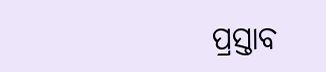ପ୍ରସ୍ତାବ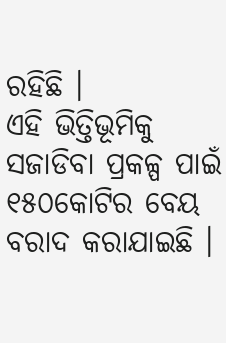ରହିଛି ।
ଏହି ଭିତ୍ତିଭୂମିକୁ ସଜାଡିବା ପ୍ରକଳ୍ପ ପାଇଁ ୧୫୦କୋଟିର ବେୟ ବରାଦ କରାଯାଇଛି ।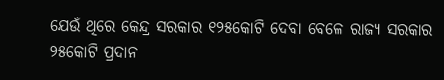ଯେଉଁ ଥିରେ କେନ୍ଦ୍ର ସରକାର ୧୨୫କୋଟି ଦେବା ବେଳେ ରାଜ୍ୟ ସରକାର ୨୫କୋଟି ପ୍ରଦାନ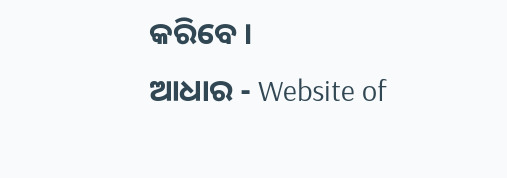କରିବେ ।
ଆଧାର - Website of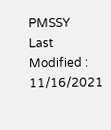PMSSY
Last Modified : 11/16/2021